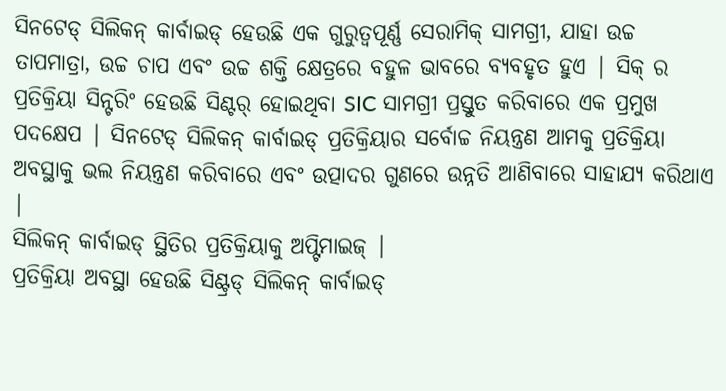ସିନଟେଡ୍ ସିଲିକନ୍ କାର୍ବାଇଡ୍ ହେଉଛି ଏକ ଗୁରୁତ୍ୱପୂର୍ଣ୍ଣ ସେରାମିକ୍ ସାମଗ୍ରୀ, ଯାହା ଉଚ୍ଚ ତାପମାତ୍ରା, ଉଚ୍ଚ ଚାପ ଏବଂ ଉଚ୍ଚ ଶକ୍ତି କ୍ଷେତ୍ରରେ ବହୁଳ ଭାବରେ ବ୍ୟବହୃତ ହୁଏ | ସିକ୍ ର ପ୍ରତିକ୍ରିୟା ସିନ୍ଟରିଂ ହେଉଛି ସିଣ୍ଟର୍ ହୋଇଥିବା SIC ସାମଗ୍ରୀ ପ୍ରସ୍ତୁତ କରିବାରେ ଏକ ପ୍ରମୁଖ ପଦକ୍ଷେପ | ସିନଟେଡ୍ ସିଲିକନ୍ କାର୍ବାଇଡ୍ ପ୍ରତିକ୍ରିୟାର ସର୍ବୋଚ୍ଚ ନିୟନ୍ତ୍ରଣ ଆମକୁ ପ୍ରତିକ୍ରିୟା ଅବସ୍ଥାକୁ ଭଲ ନିୟନ୍ତ୍ରଣ କରିବାରେ ଏବଂ ଉତ୍ପାଦର ଗୁଣରେ ଉନ୍ନତି ଆଣିବାରେ ସାହାଯ୍ୟ କରିଥାଏ |
ସିଲିକନ୍ କାର୍ବାଇଡ୍ ସ୍ଥିତିର ପ୍ରତିକ୍ରିୟାକୁ ଅପ୍ଟିମାଇଜ୍ |
ପ୍ରତିକ୍ରିୟା ଅବସ୍ଥା ହେଉଛି ସିଣ୍ଟ୍ରଡ୍ ସିଲିକନ୍ କାର୍ବାଇଡ୍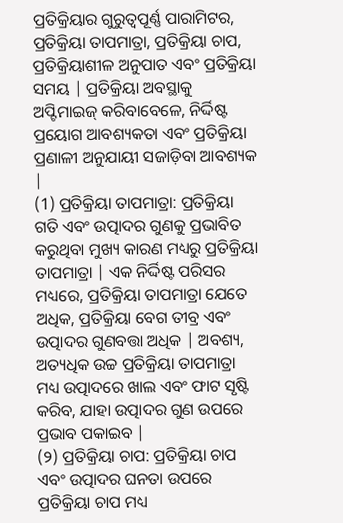ପ୍ରତିକ୍ରିୟାର ଗୁରୁତ୍ୱପୂର୍ଣ୍ଣ ପାରାମିଟର, ପ୍ରତିକ୍ରିୟା ତାପମାତ୍ରା, ପ୍ରତିକ୍ରିୟା ଚାପ, ପ୍ରତିକ୍ରିୟାଶୀଳ ଅନୁପାତ ଏବଂ ପ୍ରତିକ୍ରିୟା ସମୟ | ପ୍ରତିକ୍ରିୟା ଅବସ୍ଥାକୁ ଅପ୍ଟିମାଇଜ୍ କରିବାବେଳେ, ନିର୍ଦ୍ଦିଷ୍ଟ ପ୍ରୟୋଗ ଆବଶ୍ୟକତା ଏବଂ ପ୍ରତିକ୍ରିୟା ପ୍ରଣାଳୀ ଅନୁଯାୟୀ ସଜାଡ଼ିବା ଆବଶ୍ୟକ |
(1) ପ୍ରତିକ୍ରିୟା ତାପମାତ୍ରା: ପ୍ରତିକ୍ରିୟା ଗତି ଏବଂ ଉତ୍ପାଦର ଗୁଣକୁ ପ୍ରଭାବିତ କରୁଥିବା ମୁଖ୍ୟ କାରଣ ମଧ୍ୟରୁ ପ୍ରତିକ୍ରିୟା ତାପମାତ୍ରା | ଏକ ନିର୍ଦ୍ଦିଷ୍ଟ ପରିସର ମଧ୍ୟରେ, ପ୍ରତିକ୍ରିୟା ତାପମାତ୍ରା ଯେତେ ଅଧିକ, ପ୍ରତିକ୍ରିୟା ବେଗ ତୀବ୍ର ଏବଂ ଉତ୍ପାଦର ଗୁଣବତ୍ତା ଅଧିକ | ଅବଶ୍ୟ, ଅତ୍ୟଧିକ ଉଚ୍ଚ ପ୍ରତିକ୍ରିୟା ତାପମାତ୍ରା ମଧ୍ୟ ଉତ୍ପାଦରେ ଖାଲ ଏବଂ ଫାଟ ସୃଷ୍ଟି କରିବ, ଯାହା ଉତ୍ପାଦର ଗୁଣ ଉପରେ ପ୍ରଭାବ ପକାଇବ |
(୨) ପ୍ରତିକ୍ରିୟା ଚାପ: ପ୍ରତିକ୍ରିୟା ଚାପ ଏବଂ ଉତ୍ପାଦର ଘନତା ଉପରେ ପ୍ରତିକ୍ରିୟା ଚାପ ମଧ୍ୟ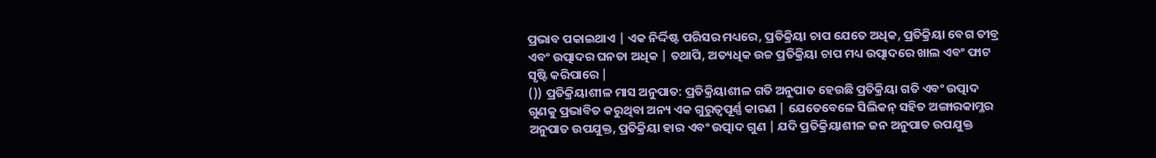ପ୍ରଭାବ ପକାଇଥାଏ | ଏକ ନିର୍ଦ୍ଦିଷ୍ଟ ପରିସର ମଧ୍ୟରେ, ପ୍ରତିକ୍ରିୟା ଚାପ ଯେତେ ଅଧିକ, ପ୍ରତିକ୍ରିୟା ବେଗ ତୀବ୍ର ଏବଂ ଉତ୍ପାଦର ଘନତା ଅଧିକ | ତଥାପି, ଅତ୍ୟଧିକ ଉଚ୍ଚ ପ୍ରତିକ୍ରିୟା ଚାପ ମଧ୍ୟ ଉତ୍ପାଦରେ ଖାଲ ଏବଂ ଫାଟ ସୃଷ୍ଟି କରିପାରେ |
()) ପ୍ରତିକ୍ରିୟାଶୀଳ ମାସ ଅନୁପାତ: ପ୍ରତିକ୍ରିୟାଶୀଳ ଗତି ଅନୁପାତ ହେଉଛି ପ୍ରତିକ୍ରିୟା ଗତି ଏବଂ ଉତ୍ପାଦ ଗୁଣକୁ ପ୍ରଭାବିତ କରୁଥିବା ଅନ୍ୟ ଏକ ଗୁରୁତ୍ୱପୂର୍ଣ୍ଣ କାରଣ | ଯେତେବେଳେ ସିଲିକନ୍ ସହିତ ଅଙ୍ଗାରକାମ୍ଳର ଅନୁପାତ ଉପଯୁକ୍ତ, ପ୍ରତିକ୍ରିୟା ହାର ଏବଂ ଉତ୍ପାଦ ଗୁଣ | ଯଦି ପ୍ରତିକ୍ରିୟାଶୀଳ ଜନ ଅନୁପାତ ଉପଯୁକ୍ତ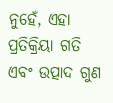ନୁହେଁ, ଏହା ପ୍ରତିକ୍ରିୟା ଗତି ଏବଂ ଉତ୍ପାଦ ଗୁଣ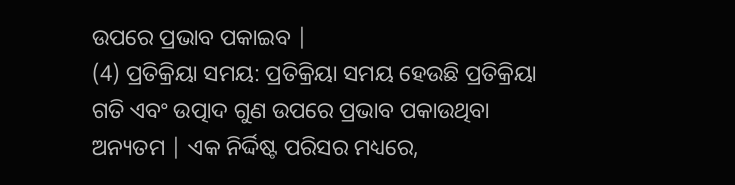ଉପରେ ପ୍ରଭାବ ପକାଇବ |
(4) ପ୍ରତିକ୍ରିୟା ସମୟ: ପ୍ରତିକ୍ରିୟା ସମୟ ହେଉଛି ପ୍ରତିକ୍ରିୟା ଗତି ଏବଂ ଉତ୍ପାଦ ଗୁଣ ଉପରେ ପ୍ରଭାବ ପକାଉଥିବା ଅନ୍ୟତମ | ଏକ ନିର୍ଦ୍ଦିଷ୍ଟ ପରିସର ମଧ୍ୟରେ,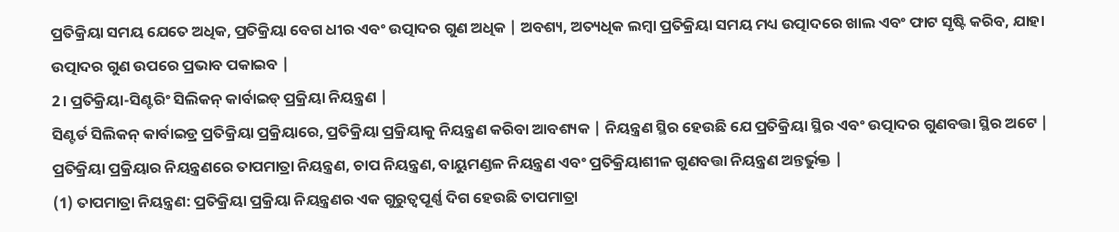ପ୍ରତିକ୍ରିୟା ସମୟ ଯେତେ ଅଧିକ, ପ୍ରତିକ୍ରିୟା ବେଗ ଧୀର ଏବଂ ଉତ୍ପାଦର ଗୁଣ ଅଧିକ | ଅବଶ୍ୟ, ଅତ୍ୟଧିକ ଲମ୍ବା ପ୍ରତିକ୍ରିୟା ସମୟ ମଧ୍ୟ ଉତ୍ପାଦରେ ଖାଲ ଏବଂ ଫାଟ ସୃଷ୍ଟି କରିବ, ଯାହା ଉତ୍ପାଦର ଗୁଣ ଉପରେ ପ୍ରଭାବ ପକାଇବ |
2। ପ୍ରତିକ୍ରିୟା-ସିଣ୍ଟରିଂ ସିଲିକନ୍ କାର୍ବାଇଡ୍ ପ୍ରକ୍ରିୟା ନିୟନ୍ତ୍ରଣ |
ସିଣ୍ଟର୍ଡ ସିଲିକନ୍ କାର୍ବାଇଡ୍ର ପ୍ରତିକ୍ରିୟା ପ୍ରକ୍ରିୟାରେ, ପ୍ରତିକ୍ରିୟା ପ୍ରକ୍ରିୟାକୁ ନିୟନ୍ତ୍ରଣ କରିବା ଆବଶ୍ୟକ | ନିୟନ୍ତ୍ରଣ ସ୍ଥିର ହେଉଛି ଯେ ପ୍ରତିକ୍ରିୟା ସ୍ଥିର ଏବଂ ଉତ୍ପାଦର ଗୁଣବତ୍ତା ସ୍ଥିର ଅଟେ | ପ୍ରତିକ୍ରିୟା ପ୍ରକ୍ରିୟାର ନିୟନ୍ତ୍ରଣରେ ତାପମାତ୍ରା ନିୟନ୍ତ୍ରଣ, ଚାପ ନିୟନ୍ତ୍ରଣ, ବାୟୁମଣ୍ଡଳ ନିୟନ୍ତ୍ରଣ ଏବଂ ପ୍ରତିକ୍ରିୟାଶୀଳ ଗୁଣବତ୍ତା ନିୟନ୍ତ୍ରଣ ଅନ୍ତର୍ଭୁକ୍ତ |
(1) ତାପମାତ୍ରା ନିୟନ୍ତ୍ରଣ: ପ୍ରତିକ୍ରିୟା ପ୍ରକ୍ରିୟା ନିୟନ୍ତ୍ରଣର ଏକ ଗୁରୁତ୍ୱପୂର୍ଣ୍ଣ ଦିଗ ହେଉଛି ତାପମାତ୍ରା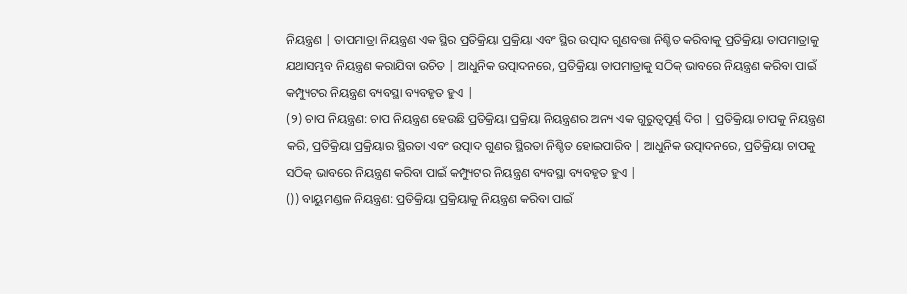ନିୟନ୍ତ୍ରଣ | ତାପମାତ୍ରା ନିୟନ୍ତ୍ରଣ ଏକ ସ୍ଥିର ପ୍ରତିକ୍ରିୟା ପ୍ରକ୍ରିୟା ଏବଂ ସ୍ଥିର ଉତ୍ପାଦ ଗୁଣବତ୍ତା ନିଶ୍ଚିତ କରିବାକୁ ପ୍ରତିକ୍ରିୟା ତାପମାତ୍ରାକୁ ଯଥାସମ୍ଭବ ନିୟନ୍ତ୍ରଣ କରାଯିବା ଉଚିତ | ଆଧୁନିକ ଉତ୍ପାଦନରେ, ପ୍ରତିକ୍ରିୟା ତାପମାତ୍ରାକୁ ସଠିକ୍ ଭାବରେ ନିୟନ୍ତ୍ରଣ କରିବା ପାଇଁ କମ୍ପ୍ୟୁଟର ନିୟନ୍ତ୍ରଣ ବ୍ୟବସ୍ଥା ବ୍ୟବହୃତ ହୁଏ |
(୨) ଚାପ ନିୟନ୍ତ୍ରଣ: ଚାପ ନିୟନ୍ତ୍ରଣ ହେଉଛି ପ୍ରତିକ୍ରିୟା ପ୍ରକ୍ରିୟା ନିୟନ୍ତ୍ରଣର ଅନ୍ୟ ଏକ ଗୁରୁତ୍ୱପୂର୍ଣ୍ଣ ଦିଗ | ପ୍ରତିକ୍ରିୟା ଚାପକୁ ନିୟନ୍ତ୍ରଣ କରି, ପ୍ରତିକ୍ରିୟା ପ୍ରକ୍ରିୟାର ସ୍ଥିରତା ଏବଂ ଉତ୍ପାଦ ଗୁଣର ସ୍ଥିରତା ନିଶ୍ଚିତ ହୋଇପାରିବ | ଆଧୁନିକ ଉତ୍ପାଦନରେ, ପ୍ରତିକ୍ରିୟା ଚାପକୁ ସଠିକ୍ ଭାବରେ ନିୟନ୍ତ୍ରଣ କରିବା ପାଇଁ କମ୍ପ୍ୟୁଟର ନିୟନ୍ତ୍ରଣ ବ୍ୟବସ୍ଥା ବ୍ୟବହୃତ ହୁଏ |
()) ବାୟୁମଣ୍ଡଳ ନିୟନ୍ତ୍ରଣ: ପ୍ରତିକ୍ରିୟା ପ୍ରକ୍ରିୟାକୁ ନିୟନ୍ତ୍ରଣ କରିବା ପାଇଁ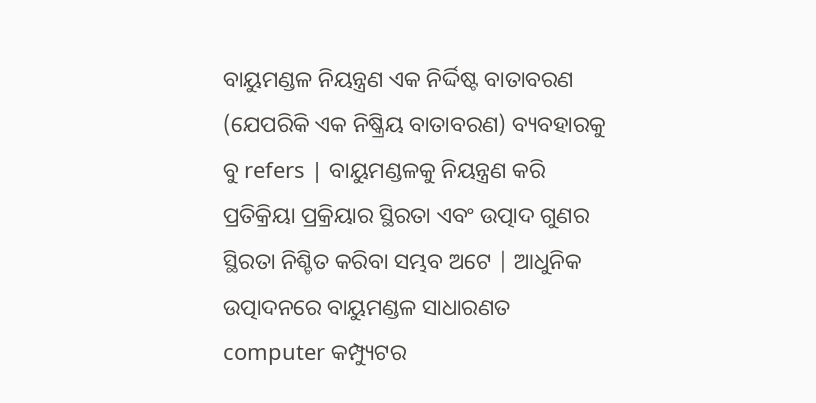ବାୟୁମଣ୍ଡଳ ନିୟନ୍ତ୍ରଣ ଏକ ନିର୍ଦ୍ଦିଷ୍ଟ ବାତାବରଣ (ଯେପରିକି ଏକ ନିଷ୍କ୍ରିୟ ବାତାବରଣ) ବ୍ୟବହାରକୁ ବୁ refers | ବାୟୁମଣ୍ଡଳକୁ ନିୟନ୍ତ୍ରଣ କରି ପ୍ରତିକ୍ରିୟା ପ୍ରକ୍ରିୟାର ସ୍ଥିରତା ଏବଂ ଉତ୍ପାଦ ଗୁଣର ସ୍ଥିରତା ନିଶ୍ଚିତ କରିବା ସମ୍ଭବ ଅଟେ | ଆଧୁନିକ ଉତ୍ପାଦନରେ ବାୟୁମଣ୍ଡଳ ସାଧାରଣତ computer କମ୍ପ୍ୟୁଟର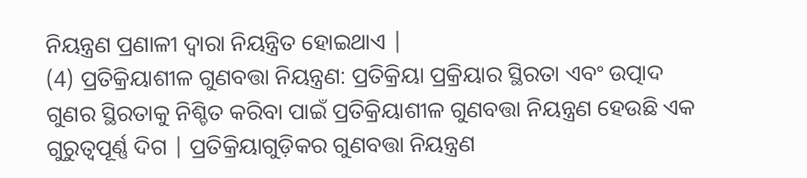ନିୟନ୍ତ୍ରଣ ପ୍ରଣାଳୀ ଦ୍ୱାରା ନିୟନ୍ତ୍ରିତ ହୋଇଥାଏ |
(4) ପ୍ରତିକ୍ରିୟାଶୀଳ ଗୁଣବତ୍ତା ନିୟନ୍ତ୍ରଣ: ପ୍ରତିକ୍ରିୟା ପ୍ରକ୍ରିୟାର ସ୍ଥିରତା ଏବଂ ଉତ୍ପାଦ ଗୁଣର ସ୍ଥିରତାକୁ ନିଶ୍ଚିତ କରିବା ପାଇଁ ପ୍ରତିକ୍ରିୟାଶୀଳ ଗୁଣବତ୍ତା ନିୟନ୍ତ୍ରଣ ହେଉଛି ଏକ ଗୁରୁତ୍ୱପୂର୍ଣ୍ଣ ଦିଗ | ପ୍ରତିକ୍ରିୟାଗୁଡ଼ିକର ଗୁଣବତ୍ତା ନିୟନ୍ତ୍ରଣ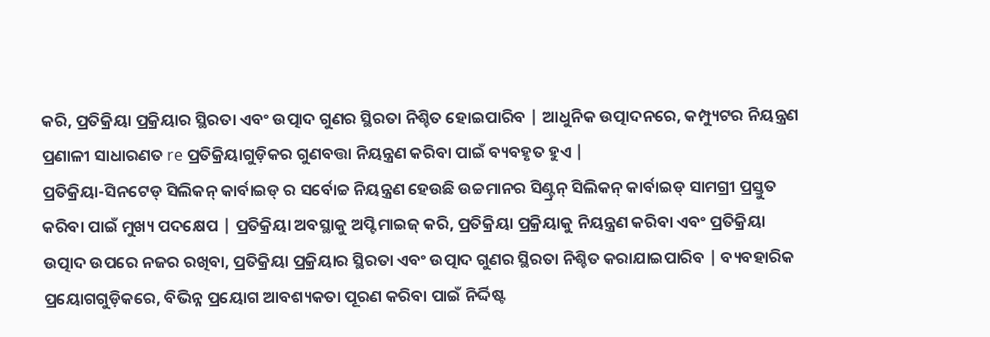କରି, ପ୍ରତିକ୍ରିୟା ପ୍ରକ୍ରିୟାର ସ୍ଥିରତା ଏବଂ ଉତ୍ପାଦ ଗୁଣର ସ୍ଥିରତା ନିଶ୍ଚିତ ହୋଇପାରିବ | ଆଧୁନିକ ଉତ୍ପାଦନରେ, କମ୍ପ୍ୟୁଟର ନିୟନ୍ତ୍ରଣ ପ୍ରଣାଳୀ ସାଧାରଣତ re ପ୍ରତିକ୍ରିୟାଗୁଡ଼ିକର ଗୁଣବତ୍ତା ନିୟନ୍ତ୍ରଣ କରିବା ପାଇଁ ବ୍ୟବହୃତ ହୁଏ |
ପ୍ରତିକ୍ରିୟା-ସିନଟେଡ୍ ସିଲିକନ୍ କାର୍ବାଇଡ୍ ର ସର୍ବୋଚ୍ଚ ନିୟନ୍ତ୍ରଣ ହେଉଛି ଉଚ୍ଚମାନର ସିଣ୍ଟ୍ରନ୍ ସିଲିକନ୍ କାର୍ବାଇଡ୍ ସାମଗ୍ରୀ ପ୍ରସ୍ତୁତ କରିବା ପାଇଁ ମୁଖ୍ୟ ପଦକ୍ଷେପ | ପ୍ରତିକ୍ରିୟା ଅବସ୍ଥାକୁ ଅପ୍ଟିମାଇଜ୍ କରି, ପ୍ରତିକ୍ରିୟା ପ୍ରକ୍ରିୟାକୁ ନିୟନ୍ତ୍ରଣ କରିବା ଏବଂ ପ୍ରତିକ୍ରିୟା ଉତ୍ପାଦ ଉପରେ ନଜର ରଖିବା, ପ୍ରତିକ୍ରିୟା ପ୍ରକ୍ରିୟାର ସ୍ଥିରତା ଏବଂ ଉତ୍ପାଦ ଗୁଣର ସ୍ଥିରତା ନିଶ୍ଚିତ କରାଯାଇପାରିବ | ବ୍ୟବହାରିକ ପ୍ରୟୋଗଗୁଡ଼ିକରେ, ବିଭିନ୍ନ ପ୍ରୟୋଗ ଆବଶ୍ୟକତା ପୂରଣ କରିବା ପାଇଁ ନିର୍ଦ୍ଦିଷ୍ଟ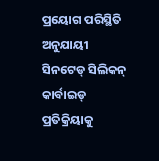ପ୍ରୟୋଗ ପରିସ୍ଥିତି ଅନୁଯାୟୀ ସିନଟେଡ୍ ସିଲିକନ୍ କାର୍ବାଇଡ୍ ପ୍ରତିକ୍ରିୟାକୁ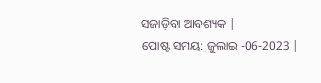ସଜାଡ଼ିବା ଆବଶ୍ୟକ |
ପୋଷ୍ଟ ସମୟ: ଜୁଲାଇ -06-2023 |